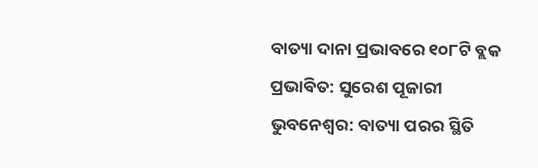ବାତ୍ୟା ଦାନା ପ୍ରଭାବରେ ୧୦୮ଟି ବ୍ଲକ ପ୍ରଭାବିତ: ସୁରେଶ ପୂଜାରୀ
ଭୁବନେଶ୍ଵର: ବାତ୍ୟା ପରର ସ୍ଥିତି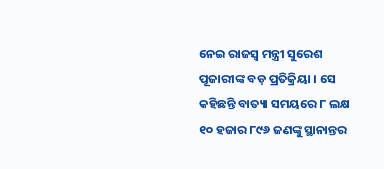ନେଇ ରାଜସ୍ବ ମନ୍ତ୍ରୀ ସୁରେଶ ପୂଜାରୀଙ୍କ ବଡ଼ ପ୍ରତିକ୍ରିୟା । ସେ କହିଛନ୍ତି ବାତ୍ୟା ସମୟରେ ୮ ଲକ୍ଷ ୧୦ ହଜାର ୮୯୬ ଜଣଙ୍କୁ ସ୍ଥାନାନ୍ତର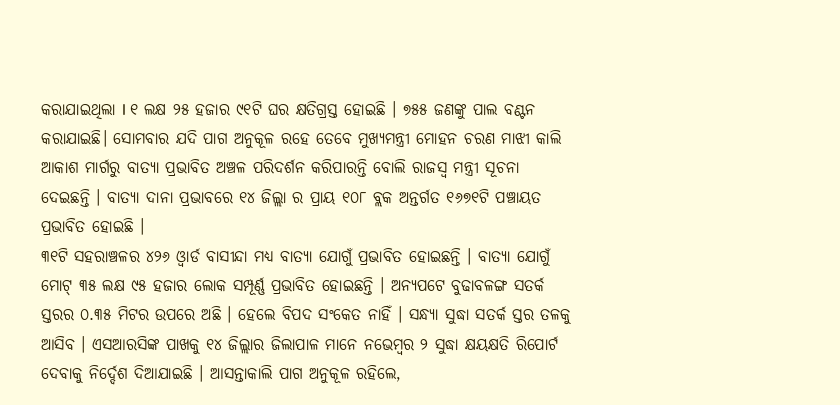କରାଯାଇଥିଲା l ୧ ଲକ୍ଷ ୨୫ ହଜାର ୯୧ଟି ଘର କ୍ଷତିଗ୍ରସ୍ତ ହୋଇଛି । ୭୫୫ ଜଣଙ୍କୁ ପାଲ ବଣ୍ଟନ କରାଯାଇଛି। ସୋମବାର ଯଦି ପାଗ ଅନୁକୂଳ ରହେ ତେବେ ମୁଖ୍ୟମନ୍ତ୍ରୀ ମୋହନ ଚରଣ ମାଝୀ କାଲି ଆକାଶ ମାର୍ଗରୁ ବାତ୍ୟା ପ୍ରଭାବିତ ଅଞ୍ଚଳ ପରିଦର୍ଶନ କରିପାରନ୍ତି ବୋଲି ରାଜସ୍ଵ ମନ୍ତ୍ରୀ ସୂଚନା ଦେଇଛନ୍ତି । ବାତ୍ୟା ଦାନା ପ୍ରଭାବରେ ୧୪ ଜିଲ୍ଲା ର ପ୍ରାୟ ୧୦୮ ବ୍ଲକ ଅନ୍ତର୍ଗତ ୧୬୭୧ଟି ପଞ୍ଚାୟତ ପ୍ରଭାବିତ ହୋଇଛି ।
୩୧ଟି ସହରାଞ୍ଚଳର ୪୨୬ ଓ୍ବାର୍ଡ ବାସୀନ୍ଦା ମଧ୍ୟ ବାତ୍ୟା ଯୋଗୁଁ ପ୍ରଭାବିତ ହୋଇଛନ୍ତି । ବାତ୍ୟା ଯୋଗୁଁ ମୋଟ୍ ୩୫ ଲକ୍ଷ ୯୫ ହଜାର ଲୋକ ସମ୍ପୂର୍ଣ୍ଣ ପ୍ରଭାବିତ ହୋଇଛନ୍ତି । ଅନ୍ୟପଟେ ବୁଢାବଳଙ୍ଗ ସତର୍କ ସ୍ତରର ୦.୩୫ ମିଟର ଉପରେ ଅଛି । ହେଲେ ବିପଦ ସଂକେତ ନାହିଁ । ସନ୍ଧ୍ୟା ସୁଦ୍ଧା ସତର୍କ ସ୍ତର ତଳକୁ ଆସିବ । ଏସଆରସିଙ୍କ ପାଖକୁ ୧୪ ଜିଲ୍ଲାର ଜିଲାପାଳ ମାନେ ନଭେମ୍ବର ୨ ସୁଦ୍ଧା କ୍ଷୟକ୍ଷତି ରିପୋର୍ଟ ଦେବାକୁ ନିର୍ଦ୍ଦେଶ ଦିଆଯାଇଛି । ଆସନ୍ତାକାଲି ପାଗ ଅନୁକୂଳ ରହିଲେ,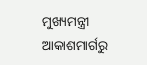ମୁଖ୍ୟମନ୍ତ୍ରୀ ଆକାଶମାର୍ଗରୁ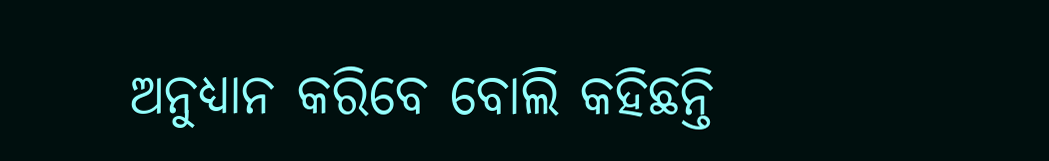ଅନୁଧ୍ୟାନ କରିବେ ବୋଲି କହିଛନ୍ତି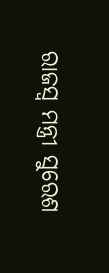ରାଜସ୍ଵ ମନ୍ତ୍ରୀ ସୁରେଶ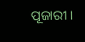ପୂଜାରୀ ।